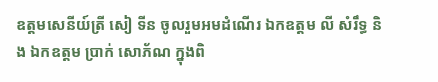ឧត្តមសេនីយ៍ត្រី សៀ ទីន ចូលរួមអមដំណើរ ឯកឧត្ដម លី សំរឹទ្ធ និង ឯកឧត្ដម ប្រាក់ សោភ័ណ ក្នុងពិ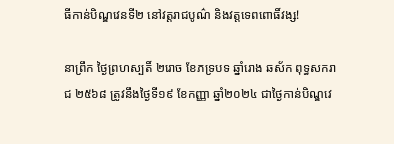ធីកាន់បិណ្ឌវេនទី២ នៅវត្តរាជបូណ៌ និងវត្តទេពពោធិ៍វង្ស!

នាព្រឹក ថ្ងៃព្រហស្បតិ៍ ២រោច ខែភទ្របទ ឆ្នាំរោង ឆស័ក ពុទ្ធសករាជ ២៥៦៨ ត្រូវនឹងថ្ងៃទី១៩ ខែកញ្ញា ឆ្នាំ២០២៤ ជាថ្ងៃកាន់បិណ្ឌវេ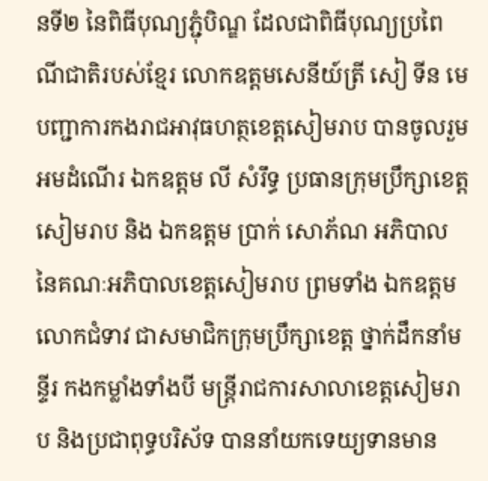នទី២ នៃពិធីបុណ្យភ្ជុំបិណ្ឌ ដែលជាពិធីបុណ្យប្រពៃណីជាតិរបស់ខ្មែរ លោកឧត្តមសេនីយ៍ត្រី សៀ ទីន មេបញ្ជាការកងរាជអាវុធហត្ថខេត្តសៀមរាប បានចូលរួមអមដំណើរ ឯកឧត្ដម លី សំរឹទ្ធ ប្រធានក្រុមប្រឹក្សាខេត្តសៀមរាប និង ឯកឧត្ដម ប្រាក់ សោភ័ណ អភិបាល នៃគណៈអភិបាលខេត្តសៀមរាប ព្រមទាំង ឯកឧត្តម លោកជំទាវ ជាសមាជិកក្រុមប្រឹក្សាខេត្ត ថ្នាក់ដឹកនាំមន្ទីរ កងកម្លាំងទាំងបី មន្ត្រីរាជការសាលាខេត្តសៀមរាប និងប្រជាពុទ្ធបរិស័ទ បាននាំយកទេយ្យទានមាន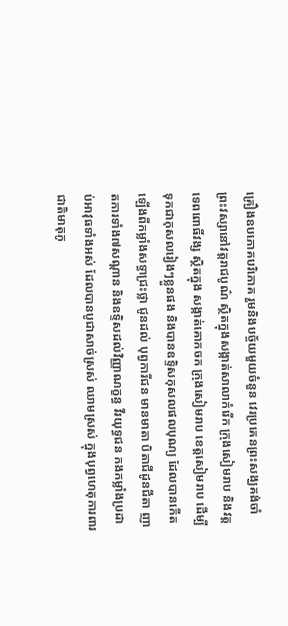គ្រឿងឧបភោគបរិភោគ រួមនិងបច្ច័យមួយចំនួន វេរប្រគេនព្រះសង្ឃគង់ចាំព្រះវស្សានៅវត្តរាជបូណ៌ ស្ថិតក្នុងសង្កាត់សាលាកំរេីក ក្រុងសៀមរាប និងវត្តទេពពោធិ៍វង្ស ស្ថិតក្នុង សង្កាត់គោកចក ក្រុងសៀមរាប ខេត្តសៀមរាប ដើម្បីទុកជាកុសលរៀងៗខ្លួនផង និងបានឧទ្ទិសកុសលផលបុណ្យ ដែលបានកើតឡើងពីកម្លាំងសទ្ធាជ្រះថ្លា ជូនដល់ បុព្វការីជន មានមាតា បិតាជីដូនជីតា ញាតការទាំង៧សណ្តាន និងឧទ្ទិសដល់វិញ្ញាណក្ខន្ធ វីរយុទ្ធជន កងកម្លាំងប្រដាប់អាវុធទាំងអស់ ដែលបានបូជាសាច់ស្រស់ ឈាមស្រស់ ក្នុងបុព្វហេតុការពារជាតិមាតុភូ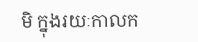មិ ក្នុងរយៈកាលក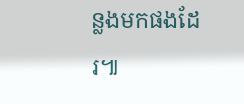ន្លងមកផងដែរ៕